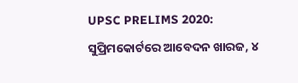UPSC PRELIMS 2020: ସୁପ୍ରିମକୋର୍ଟରେ ଆବେଦନ ଖାରଜ, ୪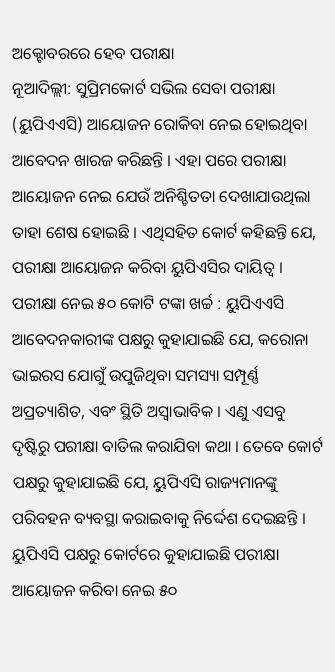ଅକ୍ଟୋବରରେ ହେବ ପରୀକ୍ଷା
ନୂଆଦିଲ୍ଲୀ: ସୁପ୍ରିମକୋର୍ଟ ସଭିଲ ସେବା ପରୀକ୍ଷା (ୟୁପିଏଏସି) ଆୟୋଜନ ରୋକିବା ନେଇ ହୋଇଥିବା ଆବେଦନ ଖାରଜ କରିଛନ୍ତି । ଏହା ପରେ ପରୀକ୍ଷା ଆୟୋଜନ ନେଇ ଯେଉଁ ଅନିଶ୍ଚିତତା ଦେଖାଯାଉଥିଲା ତାହା ଶେଷ ହୋଇଛି । ଏଥିସହିତ କୋର୍ଟ କହିଛନ୍ତି ଯେ, ପରୀକ୍ଷା ଆୟୋଜନ କରିବା ୟୁପିଏସିର ଦାୟିତ୍ୱ ।
ପରୀକ୍ଷା ନେଇ ୫୦ କୋଟି ଟଙ୍କା ଖର୍ଚ୍ଚ : ୟୁପିଏଏସି
ଆବେଦନକାରୀଙ୍କ ପକ୍ଷରୁ କୁହାଯାଇଛି ଯେ, କରୋନା ଭାଇରସ ଯୋଗୁଁ ଉପୁଜିଥିବା ସମସ୍ୟା ସମ୍ପୂର୍ଣ୍ଣ ଅପ୍ରତ୍ୟାଶିତ, ଏବଂ ସ୍ଥିତି ଅସ୍ୱାଭାବିକ । ଏଣୁ ଏସବୁ ଦୃଷ୍ଟିରୁ ପରୀକ୍ଷା ବାତିଲ କରାଯିବା କଥା । ତେବେ କୋର୍ଟ ପକ୍ଷରୁ କୁହାଯାଇଛି ଯେ, ୟୁପିଏସି ରାଜ୍ୟମାନଙ୍କୁ ପରିବହନ ବ୍ୟବସ୍ଥା କରାଇବାକୁ ନିର୍ଦ୍ଦେଶ ଦେଇଛନ୍ତି । ୟୁପିଏସି ପକ୍ଷରୁ କୋର୍ଟରେ କୁହାଯାଇଛି ପରୀକ୍ଷା ଆୟୋଜନ କରିବା ନେଇ ୫୦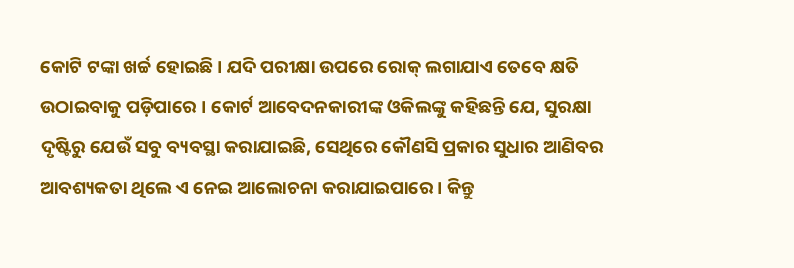କୋଟି ଟଙ୍କା ଖର୍ଚ୍ଚ ହୋଇଛି । ଯଦି ପରୀକ୍ଷା ଉପରେ ରୋକ୍ ଲଗାଯାଏ ତେବେ କ୍ଷତି ଉଠାଇବାକୁ ପଡ଼ିପାରେ । କୋର୍ଟ ଆବେଦନକାରୀଙ୍କ ଓକିଲଙ୍କୁ କହିଛନ୍ତି ଯେ, ସୁରକ୍ଷା ଦୃଷ୍ଟିରୁ ଯେଉଁ ସବୁ ବ୍ୟବସ୍ଥା କରାଯାଇଛି, ସେଥିରେ କୌଣସି ପ୍ରକାର ସୁଧାର ଆଣିବର ଆବଶ୍ୟକତା ଥିଲେ ଏ ନେଇ ଆଲୋଚନା କରାଯାଇପାରେ । କିନ୍ତୁ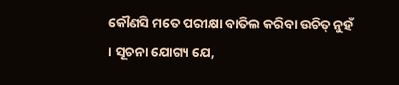କୌଣସି ମତେ ପରୀକ୍ଷା ବାତିଲ କରିବା ଉଚିତ୍ ନୁହଁ । ସୂଚନା ଯୋଗ୍ୟ ଯେ,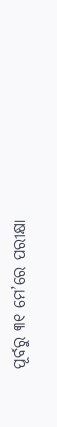ପୂର୍ବରୁ ୩୧ ମେ’ରେ ପରୀକ୍ଷା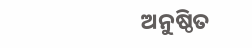ଅନୁଷ୍ଠିତ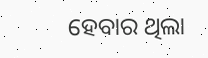ହେବାର ଥିଲା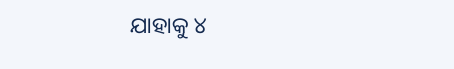ଯାହାକୁ ୪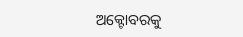ଅକ୍ଟୋବରକୁ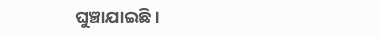ଘୁଞ୍ଚାଯାଇଛି ।